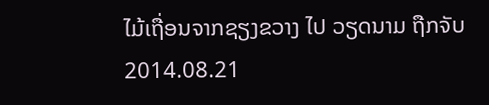ໄມ້ເຖື່ອນຈາກຊຽງຂວາງ ໄປ ວຽດນາມ ຖືກຈັບ
2014.08.21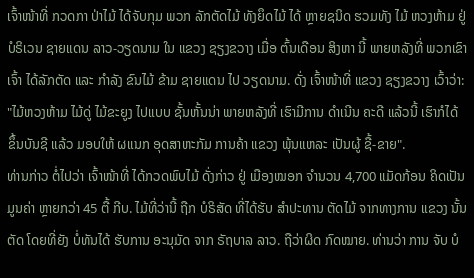ເຈົ້າໜ້າທີ່ ກວດກາ ປ່າໄມ້ ໄດ້ຈັບກຸມ ພວກ ລັກຕັດໄມ້ ທັງຍຶດໄມ້ ໄດ້ ຫຼາຍຊນິດ ຮວມທັງ ໄມ້ ຫວງຫ້າມ ຢູ່ ບໍຣິເວນ ຊາຍແດນ ລາວ-ວຽດນາມ ໃນ ແຂວງ ຊຽງຂວາງ ເມື່ອ ຕົ້ນເດືອນ ສິງຫາ ນີ້ ພາຍຫລັງທີ່ ພວກເຂົາເຈົ້າ ໄດ້ລັກຕັດ ແລະ ກໍາລັງ ຂົນໄມ້ ຂ້າມ ຊາຍແດນ ໄປ ວຽດນາມ. ດັ່ງ ເຈົ້າໜ້າທີ່ ແຂວງ ຊຽງຂວາງ ເວົ້າວ່າ:
"ໄມ້ຫວງຫ້າມ ໄມ້ດູ່ ໄມ້ຂະຍູງ ໄປແບບ ຊັ້ນຫັ້ນນ່າ ພາຍຫລັງທີ່ ເຮົາມີການ ດໍາເນີນ ຄະດີ ແລ້ວນີ້ ເຮົາກໍໄດ້ ຂຶ້ນບັນຊີ ແລ້ວ ມອບໃຫ້ ຜແນກ ອຸດສາຫະກັມ ການຄ້າ ແຂວງ ພຸ້ນແຫລະ ເປັນຜູ້ ຊື້-ຂາຍ".
ທ່ານກ່າວ ຕໍ່ໄປວ່າ ເຈົ້າໜ້າທີ່ ໄດ້ກວດພົບໄມ້ ດັ່ງກ່າວ ຢູ່ ເມືອງໝອກ ຈໍານວນ 4,700 ແມັດກ້ອນ ຄິດເປັນມູນຄ່າ ຫຼາຍກວ່າ 45 ຕື້ ກີບ. ໄມ້ທີ່ວ່ານີ້ ຖືກ ບໍຣິສັດ ທີ່ໄດ້ຮັບ ສໍາປະທານ ຕັດໄມ້ ຈາກທາງການ ແຂວງ ນັ້ນຕັດ ໂດຍທີ່ຍັງ ບໍ່ທັນໄດ້ ຮັບການ ອະນຸມັດ ຈາກ ຣັຖບາລ ລາວ. ຖືວ່າຜິດ ກົດໝາຍ. ທ່ານວ່າ ການ ຈັບ ບໍ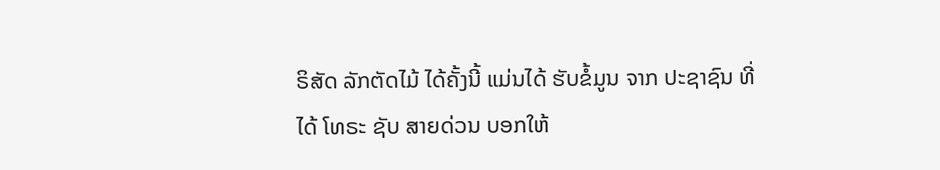ຣິສັດ ລັກຕັດໄມ້ ໄດ້ຄັ້ງນີ້ ແມ່ນໄດ້ ຮັບຂໍ້ມູນ ຈາກ ປະຊາຊົນ ທີ່ໄດ້ ໂທຣະ ຊັບ ສາຍດ່ວນ ບອກໃຫ້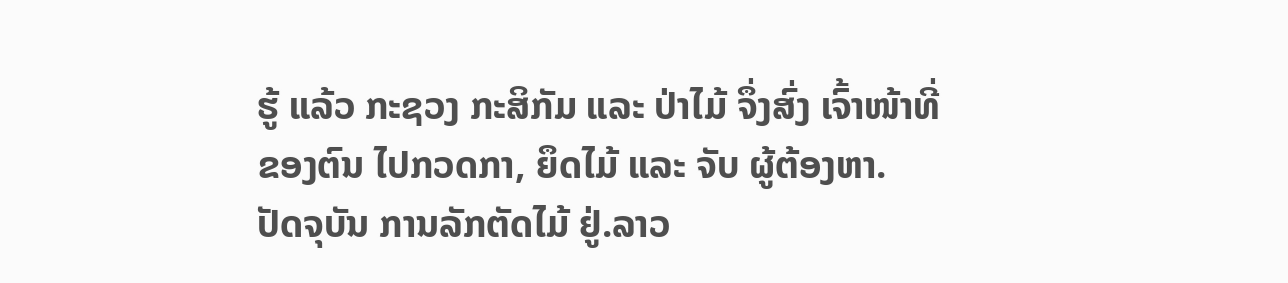ຮູ້ ແລ້ວ ກະຊວງ ກະສິກັມ ແລະ ປ່າໄມ້ ຈຶ່ງສົ່ງ ເຈົ້າໜ້າທີ່ ຂອງຕົນ ໄປກວດກາ, ຍຶດໄມ້ ແລະ ຈັບ ຜູ້ຕ້ອງຫາ.
ປັດຈຸບັນ ການລັກຕັດໄມ້ ຢູ່.ລາວ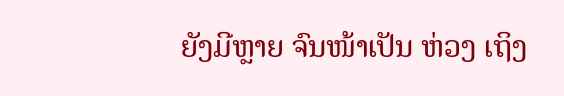ຍັງມີຫຼາຍ ຈົນໜ້າເປັນ ຫ່ວງ ເຖິງ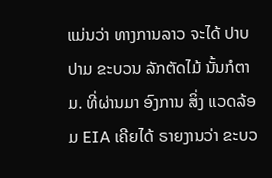ແມ່ນວ່າ ທາງການລາວ ຈະໄດ້ ປາບປາມ ຂະບວນ ລັກຕັດໄມ້ ນັ້ນກໍຕາມ. ທີ່ຜ່ານມາ ອົງການ ສິ່ງ ແວດລ້ອມ EIA ເຄີຍໄດ້ ຣາຍງານວ່າ ຂະບວ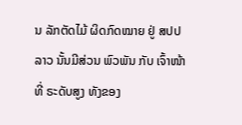ນ ລັກຕັດໄມ້ ຜິດກົດໝາຍ ຢູ່ ສປປ ລາວ ນັ້ນມີສ່ວນ ພົວພັນ ກັບ ເຈົ້າໜ້າທີ່ ຣະດັບສູງ ທັງຂອງ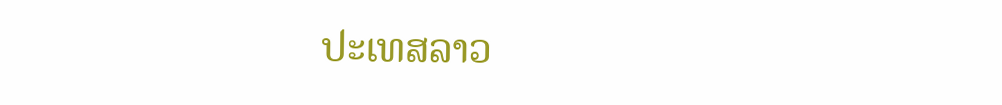ປະເທສລາວ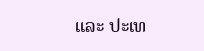ແລະ ປະເທ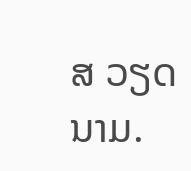ສ ວຽດນາມ.